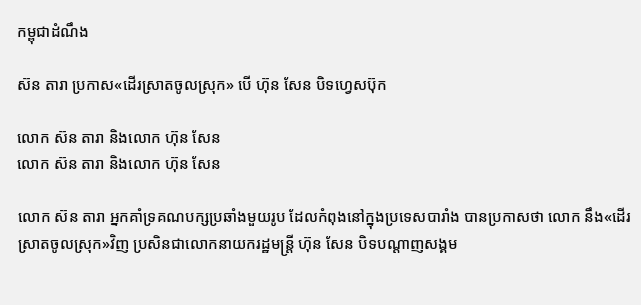កម្ពុជាដំណឹង

ស៊ន តារា ប្រកាស«ដើរស្រាតចូលស្រុក» បើ ហ៊ុន សែន បិទហ្វេសប៊ុក

លោក ស៊ន តារា និងលោក ហ៊ុន សែន
លោក ស៊ន តារា និងលោក ហ៊ុន សែន

លោក ស៊ន តារា អ្នកគាំទ្រគណបក្សប្រឆាំងមួយរូប ដែលកំពុងនៅក្នុងប្រទេសបារាំង បានប្រកាសថា លោក នឹង«ដើរស្រាតចូលស្រុក»វិញ ប្រសិនជាលោកនាយករដ្ឋមន្ត្រី ហ៊ុន សែន បិទបណ្ដាញសង្គម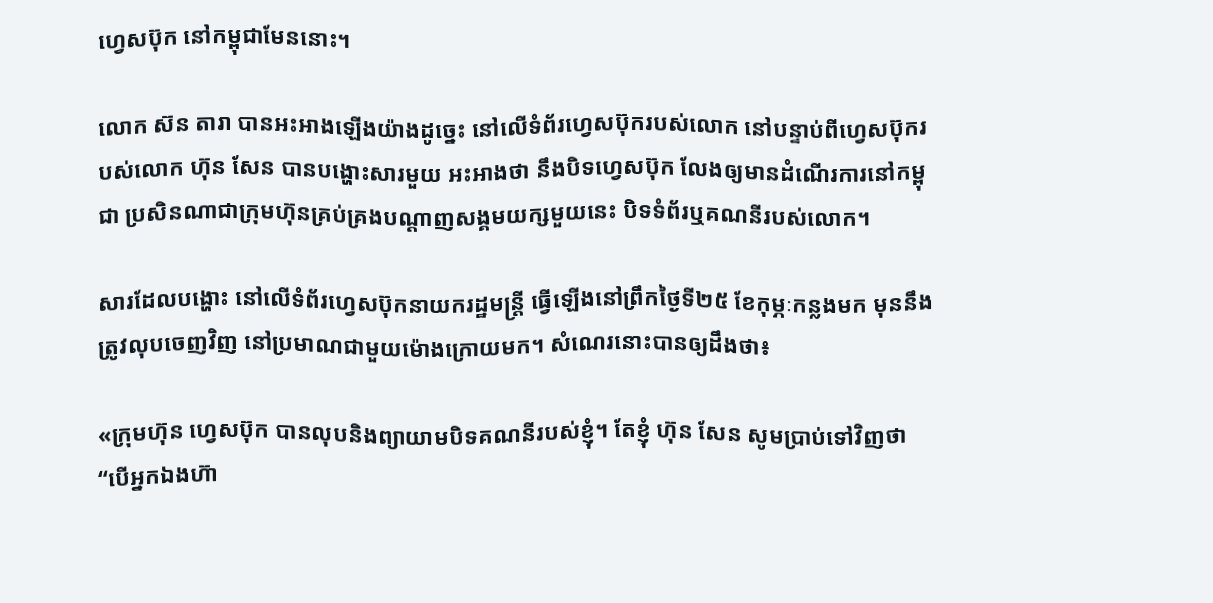ហ្វេសប៊ុក នៅកម្ពុជាមែននោះ។

លោក ស៊ន តារា បានអះអាងឡើងយ៉ាងដូច្នេះ នៅលើទំព័រហ្វេសប៊ុករបស់លោក នៅបន្ទាប់ពីហ្វេសប៊ុករបស់លោក ហ៊ុន សែន បានបង្ហោះសារមួយ អះអាងថា នឹងបិទហ្វេសប៊ុក លែងឲ្យមានដំណើរការនៅកម្ពុជា ប្រសិនណាជាក្រុមហ៊ុនគ្រប់គ្រងបណ្ដាញសង្គមយក្សមួយនេះ បិទទំព័រឬគណនីរបស់លោក។

សារដែលបង្ហោះ នៅលើទំព័រហ្វេសប៊ុកនាយករដ្ឋមន្ត្រី ធ្វើឡើងនៅព្រឹកថ្ងៃទី២៥ ខែកុម្ភៈកន្លងមក មុននឹងត្រូវលុបចេញវិញ នៅប្រមាណជាមួយម៉ោងក្រោយមក។ សំណេរនោះបានឲ្យដឹងថា៖

«ក្រុមហ៊ុន ហ្វេសប៊ុក បានលុបនិងព្យាយាមបិទគណនីរបស់ខ្ញុំ។ តែខ្ញុំ ហ៊ុន សែន សូមប្រាប់ទៅវិញថា “បើអ្នកឯងហ៊ា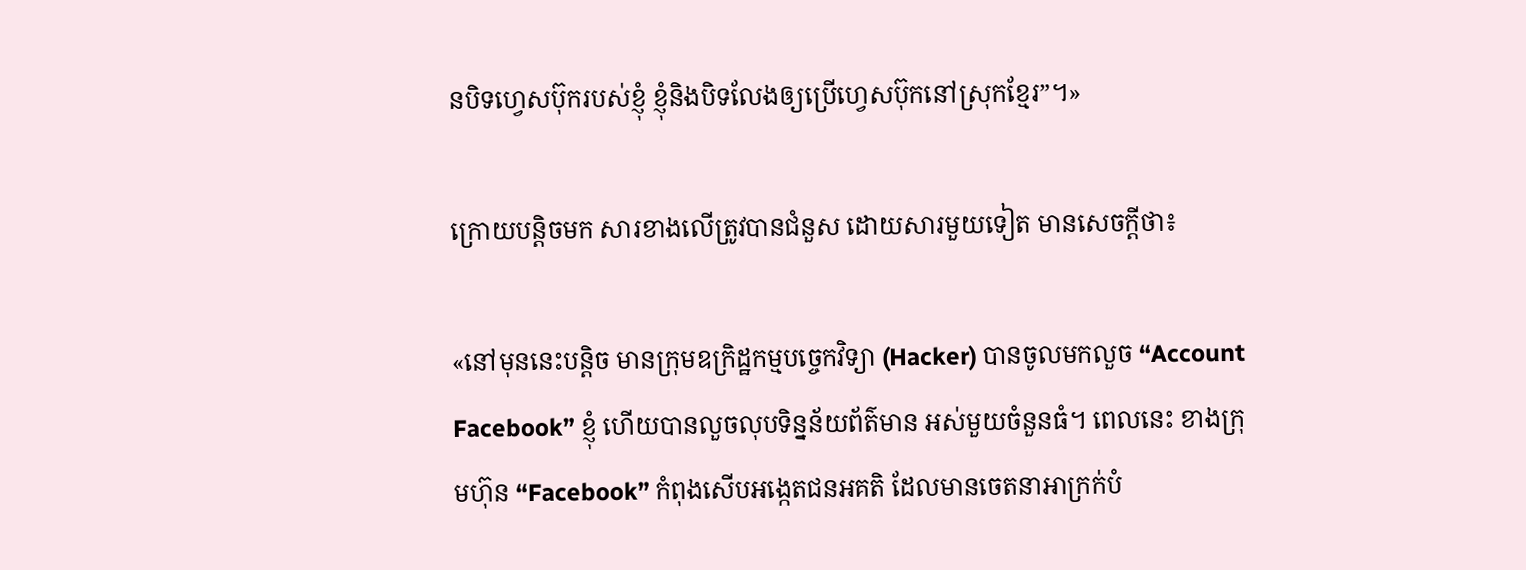នបិទហ្វេសប៊ុករបស់ខ្ញុំ ខ្ញុំនិងបិទលែងឲ្យប្រើហ្វេសប៊ុកនៅស្រុកខ្មែរ”។»

ក្រោយបន្តិចមក សារខាងលើត្រូវបានជំនួស ដោយសារមួយទៀត មានសេចក្ដីថា៖

«នៅមុននេះបន្តិច មានក្រុមឧក្រិដ្ឋកម្មបច្ចេកវិទ្យា (Hacker) បានចូលមកលួច “Account Facebook” ខ្ញុំ ហើយបានលួចលុបទិន្នន័យព័ត៌មាន អស់មួយចំនួនធំ។ ពេលនេះ ខាងក្រុមហ៊ុន “Facebook” កំពុងសើបអង្កេតជនអគតិ ដែលមានចេតនាអាក្រក់បំ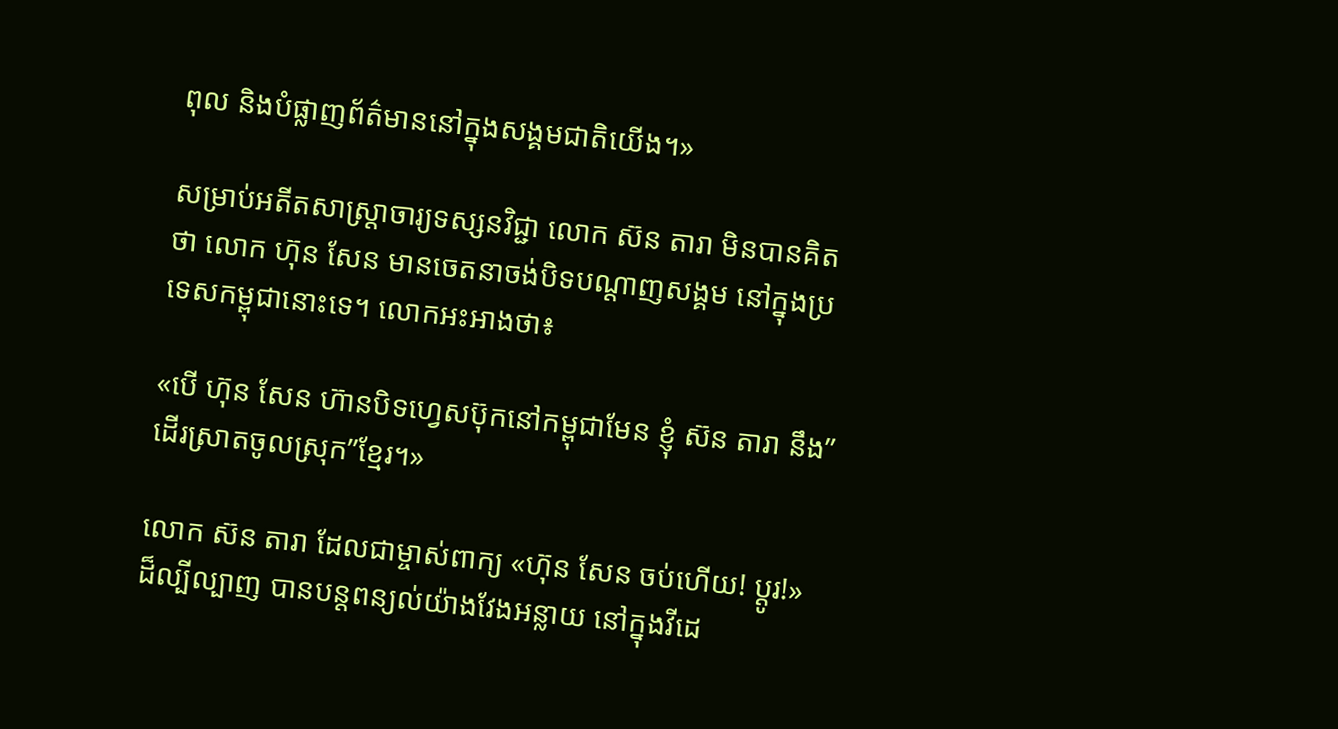ពុល និងបំផ្លាញព័ត៌មាននៅក្នុងសង្គមជាតិយើង។»

សម្រាប់អតីតសាស្ត្រាចារ្យទស្សនវិជ្ជា លោក ស៊ន តារា មិនបានគិតថា លោក ហ៊ុន សែន មានចេតនាចង់បិទបណ្ដាញសង្គម នៅក្នុងប្រទេសកម្ពុជានោះទេ។ លោកអះអាងថា៖

«បើ ហ៊ុន សែន ហ៊ានបិទហ្វេសប៊ុកនៅកម្ពុជាមែន ខ្ញុំ ស៊ន តារា នឹង”ដើរស្រាតចូលស្រុក”ខ្មែរ។»

លោក ស៊ន តារា ដែលជាម្ចាស់ពាក្យ «ហ៊ុន សែន ចប់ហើយ! ប្ដូរ!» ដ៏ល្បីល្បាញ បានបន្តពន្យល់យ៉ាងវែងអន្លាយ នៅក្នុងវីដេ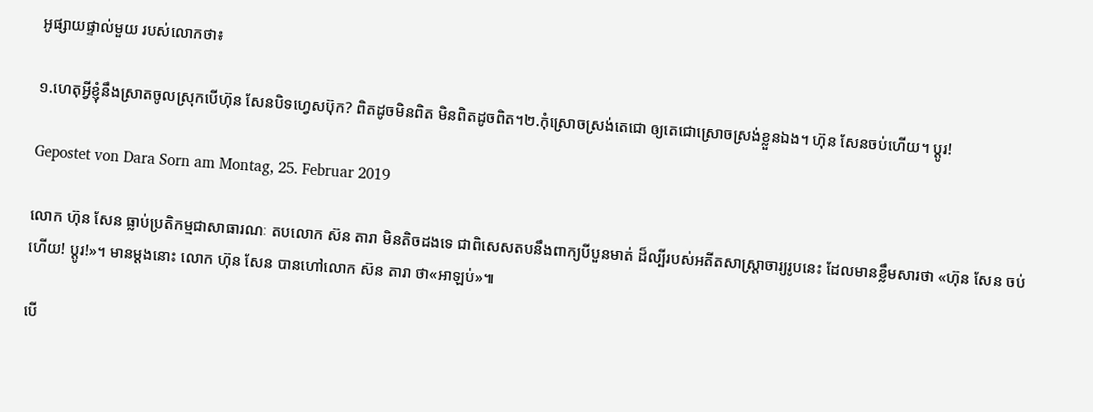អូផ្សាយផ្ទាល់មួយ របស់លោកថា៖

១.ហេតុអ្វីខ្ញុំនឹងស្រាតចូលស្រុកបើហ៊ុន សែនបិទហ្វេសប៊ុក? ពិតដូចមិនពិត មិនពិតដូចពិត។២.កុំស្រោចស្រង់តេជោ ឲ្យតេជោស្រោចស្រង់ខ្លួនឯង។ ហ៊ុន សែនចប់ហើយ។ ប្តូរ!

Gepostet von Dara Sorn am Montag, 25. Februar 2019

លោក ហ៊ុន សែន ធ្លាប់ប្រតិកម្មជាសាធារណៈ តបលោក ស៊ន តារា មិនតិចដងទេ ជាពិសេសតបនឹងពាក្យបីបួនមាត់ ដ៏ល្បីរបស់អតីតសាស្ត្រាចារ្យរូបនេះ ដែលមានខ្លឹមសារថា «ហ៊ុន សែន ចប់ហើយ! ប្ដូរ!»។ មានម្ដងនោះ លោក ហ៊ុន សែន បានហៅលោក ស៊ន តារា ថា«អាឡប់»៕

បើ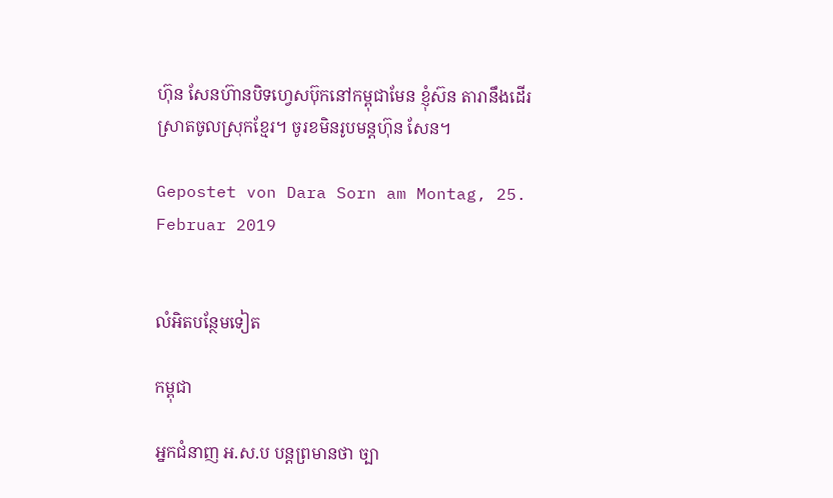ហ៊ុន សែនហ៊ានបិទហ្វេសប៊ុកនៅកម្ពុជាមែន ខ្ញុំស៊ន តារានឹងដើរស្រាតចូលស្រុកខ្មែរ។ ចូរខមិនរូបមន្តហ៊ុន សែន។

Gepostet von Dara Sorn am Montag, 25. Februar 2019


លំអិតបន្ថែមទៀត

កម្ពុជា

អ្នកជំនាញ អ.ស.ប បន្តព្រមានថា ច្បា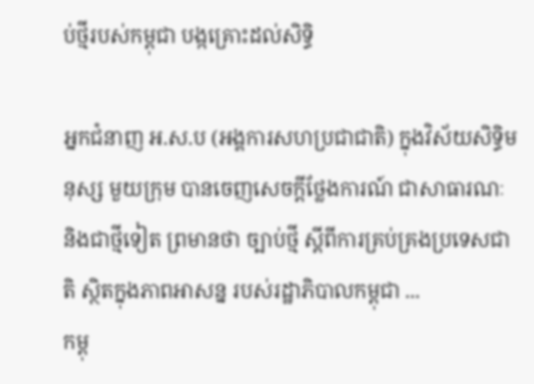ប់ថ្មីរបស់កម្ពុជា បង្កគ្រោះដល់សិទ្ធិ

អ្នកជំនាញ អ.ស.ប (អង្គការសហប្រជាជាតិ) ក្នុងវិស័យសិទ្ធិមនុស្ស មួយក្រុម បានចេញសេចក្ដីថ្លែងការណ៍ ជាសាធារណៈ និងជាថ្មីទៀត ព្រមានថា ច្បាប់ថ្មី ស្តីពីការគ្រប់គ្រងប្រទេសជាតិ ស្ថិតក្នុងភាពអាសន្ន របស់រដ្ឋាភិបាលកម្ពុជា ...
កម្ពុ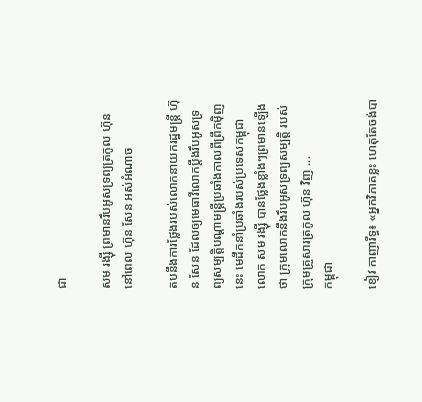ជា

សម រង្ស៊ី ព្រមានរឹបអូសទ្រព្យត្រកូល ហ៊ុន នៅពេល ហ៊ុន សែន អស់អំណាច

តបនឹងការថ្លែងរបស់លោកនាយករដ្ឋមន្ត្រី ហ៊ុន សែន ដែលឲ្យមេធាវីលោកប្ដឹងរឹបអូសទ្រព្យសម្បត្តិបណ្ដាមន្ត្រីប្រឆាំងកាលពីព្រឹកម៉ិញនេះ មេដឹកនាំប្រឆាំងរបស់ប្រទេសកម្ពុជា លោក សម រង្ស៊ី បានថ្លែងខ្លាំងៗព្រមានឡើងថា ក្រុមលោកនឹងរឹបអូសទ្រព្យសម្បត្តិ របស់ក្រុមគ្រួសារត្រកូល ហ៊ុន វិញ ...
កម្ពុជា

ខៀវ កាញារីទ្ធ៖ «អ្នកវិភាគខ្លះ ហេតុតែចង់បា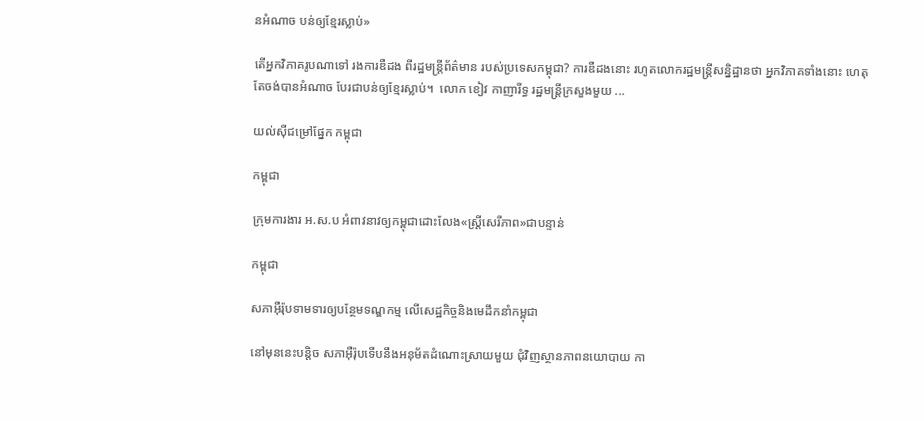នអំណាច បន់ឲ្យខ្មែរស្លាប់»

តើអ្នកវិភាគរូបណាទៅ រងការឌឺដង ពីរដ្ឋមន្ត្រីព័ត៌មាន របស់ប្រទេសកម្ពុជា? ការឌឺដងនោះ រហូតលោករដ្ឋមន្ត្រីសន្និដ្ឋានថា អ្នកវិភាគទាំងនោះ ហេតុតែចង់បានអំណាច បែរជាបន់ឲ្យខ្មែរស្លាប់។  លោក ខៀវ កាញារីទ្ធ រដ្ឋមន្ត្រីក្រសួងមួយ ...

យល់ស៊ីជម្រៅផ្នែក កម្ពុជា

កម្ពុជា

ក្រុមការងារ អ.ស.ប អំពាវនាវឲ្យកម្ពុជាដោះលែង«ស្ត្រីសេរីភាព»ជាបន្ទាន់

កម្ពុជា

សភាអ៊ឺរ៉ុបទាមទារឲ្យបន្ថែមទណ្ឌកម្ម លើសេដ្ឋកិច្ចនិងមេដឹកនាំកម្ពុជា

នៅមុននេះបន្តិច សភាអ៊ឺរ៉ុបទើបនឹងអនុម័តដំណោះស្រាយមួយ ជុំវិញស្ថានភាពនយោបាយ កា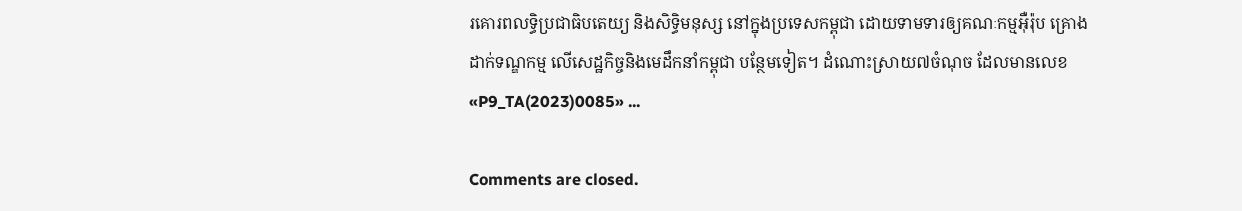រគោរពលទ្ធិប្រជាធិបតេយ្យ និងសិទ្ធិមនុស្ស នៅក្នុងប្រទេសកម្ពុជា ដោយទាមទារឲ្យគណៈកម្មអ៊ឺរ៉ុប គ្រោងដាក់ទណ្ឌកម្ម លើសេដ្ឋកិច្ចនិងមេដឹកនាំកម្ពុជា បន្ថែមទៀត។ ដំណោះស្រាយ៧ចំណុច ដែលមានលេខ «P9_TA(2023)0085» ...

Comments are closed.